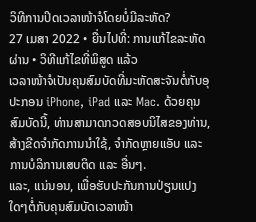ວິທີການປິດເວລາໜ້າຈໍໂດຍບໍ່ມີລະຫັດ?
27 ເມສາ 2022 • ຍື່ນໄປທີ່: ການແກ້ໄຂລະຫັດຜ່ານ • ວິທີແກ້ໄຂທີ່ພິສູດ ແລ້ວ
ເວລາໜ້າຈໍເປັນຄຸນສົມບັດທີ່ມະຫັດສະຈັນຕໍ່ກັບອຸປະກອນ iPhone, iPad ແລະ Mac. ດ້ວຍຄຸນສົມບັດນີ້, ທ່ານສາມາດກວດສອບນິໄສຂອງທ່ານ, ສ້າງຂີດຈຳກັດການນຳໃຊ້, ຈຳກັດຫຼາຍແອັບ ແລະ ການບໍລິການເສບຕິດ ແລະ ອື່ນໆ.
ແລະ, ແນ່ນອນ, ເພື່ອຮັບປະກັນການປ່ຽນແປງໃດໆຕໍ່ກັບຄຸນສົມບັດເວລາໜ້າ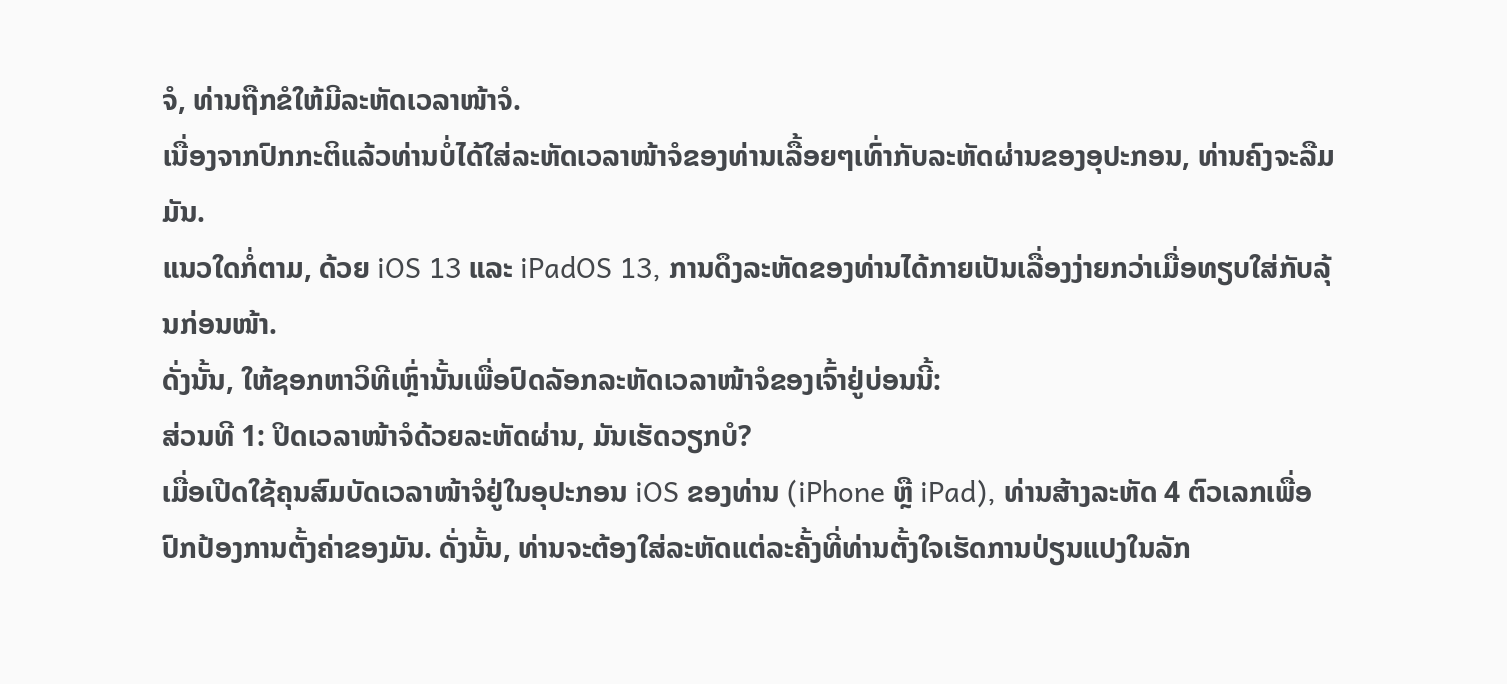ຈໍ, ທ່ານຖືກຂໍໃຫ້ມີລະຫັດເວລາໜ້າຈໍ.
ເນື່ອງຈາກປົກກະຕິແລ້ວທ່ານບໍ່ໄດ້ໃສ່ລະຫັດເວລາໜ້າຈໍຂອງທ່ານເລື້ອຍໆເທົ່າກັບລະຫັດຜ່ານຂອງອຸປະກອນ, ທ່ານຄົງຈະລືມມັນ.
ແນວໃດກໍ່ຕາມ, ດ້ວຍ iOS 13 ແລະ iPadOS 13, ການດຶງລະຫັດຂອງທ່ານໄດ້ກາຍເປັນເລື່ອງງ່າຍກວ່າເມື່ອທຽບໃສ່ກັບລຸ້ນກ່ອນໜ້າ.
ດັ່ງນັ້ນ, ໃຫ້ຊອກຫາວິທີເຫຼົ່ານັ້ນເພື່ອປົດລັອກລະຫັດເວລາໜ້າຈໍຂອງເຈົ້າຢູ່ບ່ອນນີ້:
ສ່ວນທີ 1: ປິດເວລາໜ້າຈໍດ້ວຍລະຫັດຜ່ານ, ມັນເຮັດວຽກບໍ?
ເມື່ອເປີດໃຊ້ຄຸນສົມບັດເວລາໜ້າຈໍຢູ່ໃນອຸປະກອນ iOS ຂອງທ່ານ (iPhone ຫຼື iPad), ທ່ານສ້າງລະຫັດ 4 ຕົວເລກເພື່ອປົກປ້ອງການຕັ້ງຄ່າຂອງມັນ. ດັ່ງນັ້ນ, ທ່ານຈະຕ້ອງໃສ່ລະຫັດແຕ່ລະຄັ້ງທີ່ທ່ານຕັ້ງໃຈເຮັດການປ່ຽນແປງໃນລັກ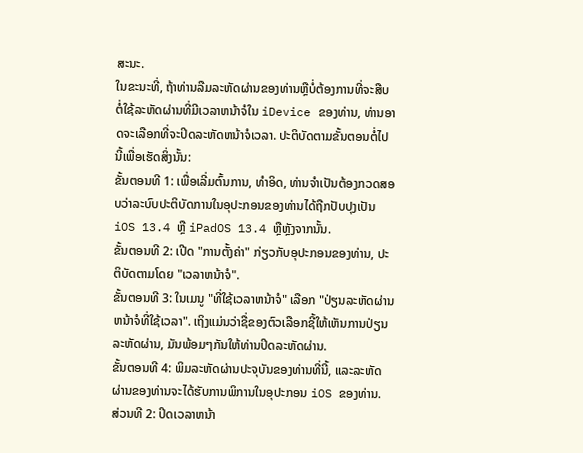ສະນະ.
ໃນຂະນະທີ່, ຖ້າທ່ານລືມລະຫັດຜ່ານຂອງທ່ານຫຼືບໍ່ຕ້ອງການທີ່ຈະສືບຕໍ່ໃຊ້ລະຫັດຜ່ານທີ່ມີເວລາຫນ້າຈໍໃນ iDevice ຂອງທ່ານ, ທ່ານອາດຈະເລືອກທີ່ຈະປິດລະຫັດຫນ້າຈໍເວລາ. ປະຕິບັດຕາມຂັ້ນຕອນຕໍ່ໄປນີ້ເພື່ອເຮັດສິ່ງນັ້ນ:
ຂັ້ນຕອນທີ 1: ເພື່ອເລີ່ມຕົ້ນການ, ທໍາອິດ, ທ່ານຈໍາເປັນຕ້ອງກວດສອບວ່າລະບົບປະຕິບັດການໃນອຸປະກອນຂອງທ່ານໄດ້ຖືກປັບປຸງເປັນ iOS 13.4 ຫຼື iPadOS 13.4 ຫຼືຫຼັງຈາກນັ້ນ.
ຂັ້ນຕອນທີ 2: ເປີດ "ການຕັ້ງຄ່າ" ກ່ຽວກັບອຸປະກອນຂອງທ່ານ, ປະຕິບັດຕາມໂດຍ "ເວລາຫນ້າຈໍ".
ຂັ້ນຕອນທີ 3: ໃນເມນູ "ທີ່ໃຊ້ເວລາຫນ້າຈໍ" ເລືອກ "ປ່ຽນລະຫັດຜ່ານຫນ້າຈໍທີ່ໃຊ້ເວລາ". ເຖິງແມ່ນວ່າຊື່ຂອງຕົວເລືອກຊີ້ໃຫ້ເຫັນການປ່ຽນລະຫັດຜ່ານ, ມັນພ້ອມໆກັນໃຫ້ທ່ານປິດລະຫັດຜ່ານ.
ຂັ້ນຕອນທີ 4: ພິມລະຫັດຜ່ານປະຈຸບັນຂອງທ່ານທີ່ນີ້, ແລະລະຫັດຜ່ານຂອງທ່ານຈະໄດ້ຮັບການພິການໃນອຸປະກອນ iOS ຂອງທ່ານ.
ສ່ວນທີ 2: ປິດເວລາຫນ້າ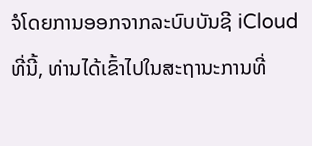ຈໍໂດຍການອອກຈາກລະບົບບັນຊີ iCloud
ທີ່ນີ້, ທ່ານໄດ້ເຂົ້າໄປໃນສະຖານະການທີ່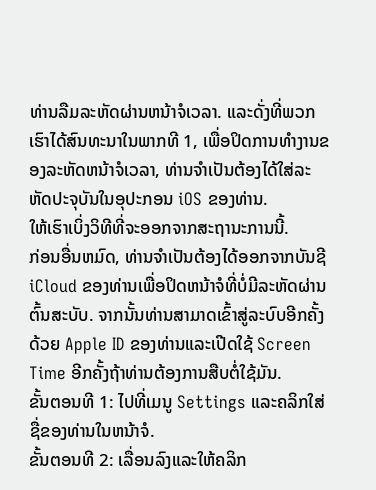ທ່ານລືມລະຫັດຜ່ານຫນ້າຈໍເວລາ. ແລະດັ່ງທີ່ພວກເຮົາໄດ້ສົນທະນາໃນພາກທີ 1, ເພື່ອປິດການທໍາງານຂອງລະຫັດຫນ້າຈໍເວລາ, ທ່ານຈໍາເປັນຕ້ອງໄດ້ໃສ່ລະຫັດປະຈຸບັນໃນອຸປະກອນ iOS ຂອງທ່ານ.
ໃຫ້ເຮົາເບິ່ງວິທີທີ່ຈະອອກຈາກສະຖານະການນີ້.
ກ່ອນອື່ນຫມົດ, ທ່ານຈໍາເປັນຕ້ອງໄດ້ອອກຈາກບັນຊີ iCloud ຂອງທ່ານເພື່ອປິດຫນ້າຈໍທີ່ບໍ່ມີລະຫັດຜ່ານຕົ້ນສະບັບ. ຈາກນັ້ນທ່ານສາມາດເຂົ້າສູ່ລະບົບອີກຄັ້ງດ້ວຍ Apple ID ຂອງທ່ານແລະເປີດໃຊ້ Screen Time ອີກຄັ້ງຖ້າທ່ານຕ້ອງການສືບຕໍ່ໃຊ້ມັນ.
ຂັ້ນຕອນທີ 1: ໄປທີ່ເມນູ Settings ແລະຄລິກໃສ່ຊື່ຂອງທ່ານໃນຫນ້າຈໍ.
ຂັ້ນຕອນທີ 2: ເລື່ອນລົງແລະໃຫ້ຄລິກ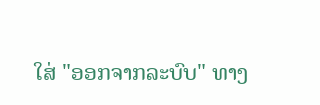ໃສ່ "ອອກຈາກລະບົບ" ທາງ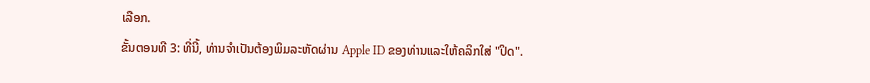ເລືອກ.
ຂັ້ນຕອນທີ 3: ທີ່ນີ້, ທ່ານຈໍາເປັນຕ້ອງພິມລະຫັດຜ່ານ Apple ID ຂອງທ່ານແລະໃຫ້ຄລິກໃສ່ "ປິດ".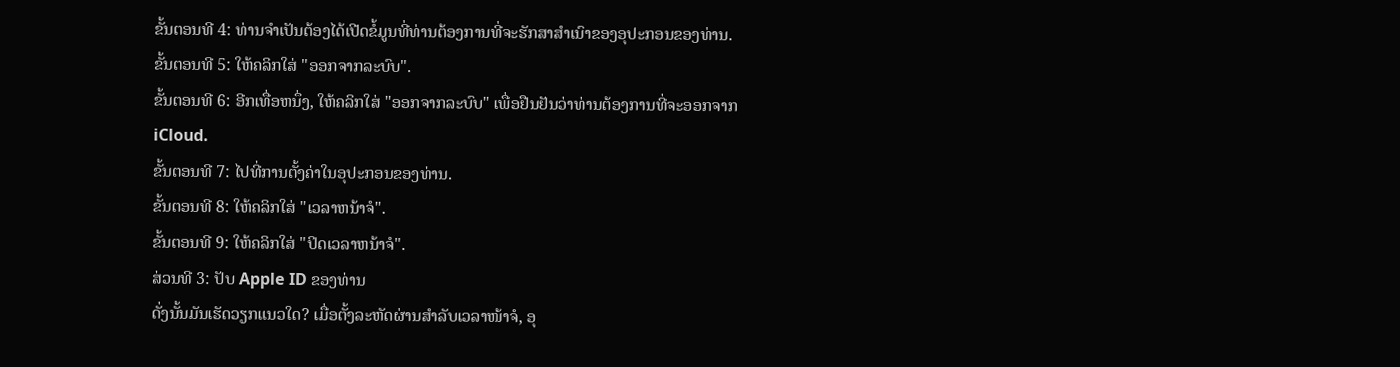ຂັ້ນຕອນທີ 4: ທ່ານຈໍາເປັນຕ້ອງໄດ້ເປີດຂໍ້ມູນທີ່ທ່ານຕ້ອງການທີ່ຈະຮັກສາສໍາເນົາຂອງອຸປະກອນຂອງທ່ານ.
ຂັ້ນຕອນທີ 5: ໃຫ້ຄລິກໃສ່ "ອອກຈາກລະບົບ".
ຂັ້ນຕອນທີ 6: ອີກເທື່ອຫນຶ່ງ, ໃຫ້ຄລິກໃສ່ "ອອກຈາກລະບົບ" ເພື່ອຢືນຢັນວ່າທ່ານຕ້ອງການທີ່ຈະອອກຈາກ iCloud.
ຂັ້ນຕອນທີ 7: ໄປທີ່ການຕັ້ງຄ່າໃນອຸປະກອນຂອງທ່ານ.
ຂັ້ນຕອນທີ 8: ໃຫ້ຄລິກໃສ່ "ເວລາຫນ້າຈໍ".
ຂັ້ນຕອນທີ 9: ໃຫ້ຄລິກໃສ່ "ປິດເວລາຫນ້າຈໍ".
ສ່ວນທີ 3: ປັບ Apple ID ຂອງທ່ານ
ດັ່ງນັ້ນມັນເຮັດວຽກແນວໃດ? ເມື່ອຕັ້ງລະຫັດຜ່ານສຳລັບເວລາໜ້າຈໍ, ອຸ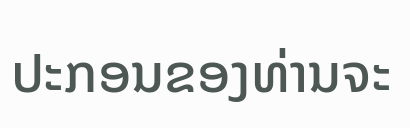ປະກອນຂອງທ່ານຈະ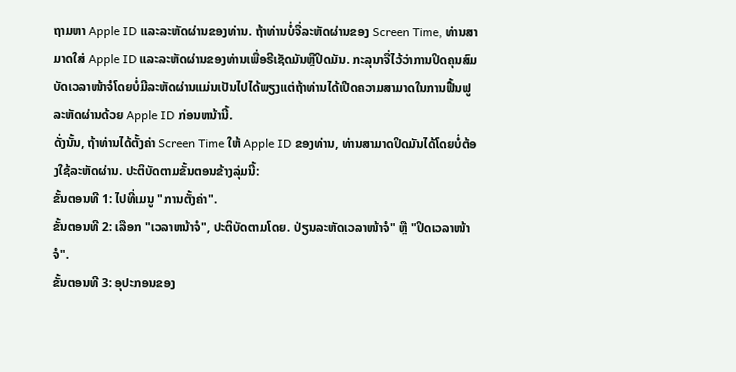ຖາມຫາ Apple ID ແລະລະຫັດຜ່ານຂອງທ່ານ. ຖ້າທ່ານບໍ່ຈື່ລະຫັດຜ່ານຂອງ Screen Time, ທ່ານສາມາດໃສ່ Apple ID ແລະລະຫັດຜ່ານຂອງທ່ານເພື່ອຣີເຊັດມັນຫຼືປິດມັນ. ກະລຸນາຈື່ໄວ້ວ່າການປິດຄຸນສົມບັດເວລາໜ້າຈໍໂດຍບໍ່ມີລະຫັດຜ່ານແມ່ນເປັນໄປໄດ້ພຽງແຕ່ຖ້າທ່ານໄດ້ເປີດຄວາມສາມາດໃນການຟື້ນຟູລະຫັດຜ່ານດ້ວຍ Apple ID ກ່ອນຫນ້ານີ້.
ດັ່ງນັ້ນ, ຖ້າທ່ານໄດ້ຕັ້ງຄ່າ Screen Time ໃຫ້ Apple ID ຂອງທ່ານ, ທ່ານສາມາດປິດມັນໄດ້ໂດຍບໍ່ຕ້ອງໃຊ້ລະຫັດຜ່ານ. ປະຕິບັດຕາມຂັ້ນຕອນຂ້າງລຸ່ມນີ້:
ຂັ້ນຕອນທີ 1: ໄປທີ່ເມນູ "ການຕັ້ງຄ່າ".
ຂັ້ນຕອນທີ 2: ເລືອກ "ເວລາຫນ້າຈໍ", ປະຕິບັດຕາມໂດຍ. ປ່ຽນລະຫັດເວລາໜ້າຈໍ" ຫຼື "ປິດເວລາໜ້າຈໍ".
ຂັ້ນຕອນທີ 3: ອຸປະກອນຂອງ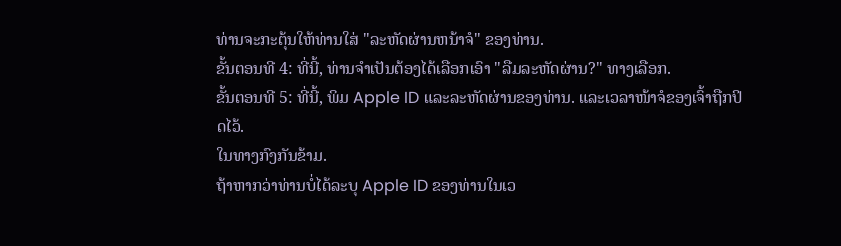ທ່ານຈະກະຕຸ້ນໃຫ້ທ່ານໃສ່ "ລະຫັດຜ່ານຫນ້າຈໍ" ຂອງທ່ານ.
ຂັ້ນຕອນທີ 4: ທີ່ນີ້, ທ່ານຈໍາເປັນຕ້ອງໄດ້ເລືອກເອົາ "ລືມລະຫັດຜ່ານ?" ທາງເລືອກ.
ຂັ້ນຕອນທີ 5: ທີ່ນີ້, ພິມ Apple ID ແລະລະຫັດຜ່ານຂອງທ່ານ. ແລະເວລາໜ້າຈໍຂອງເຈົ້າຖືກປິດໄວ້.
ໃນທາງກົງກັນຂ້າມ.
ຖ້າຫາກວ່າທ່ານບໍ່ໄດ້ລະບຸ Apple ID ຂອງທ່ານໃນເວ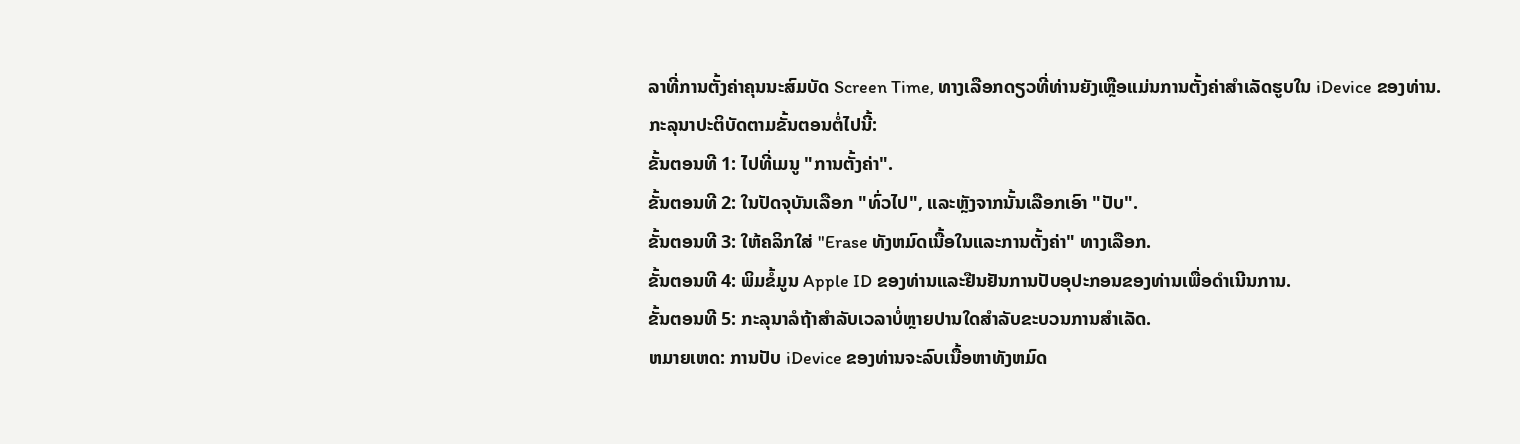ລາທີ່ການຕັ້ງຄ່າຄຸນນະສົມບັດ Screen Time, ທາງເລືອກດຽວທີ່ທ່ານຍັງເຫຼືອແມ່ນການຕັ້ງຄ່າສໍາເລັດຮູບໃນ iDevice ຂອງທ່ານ. ກະລຸນາປະຕິບັດຕາມຂັ້ນຕອນຕໍ່ໄປນີ້:
ຂັ້ນຕອນທີ 1: ໄປທີ່ເມນູ "ການຕັ້ງຄ່າ".
ຂັ້ນຕອນທີ 2: ໃນປັດຈຸບັນເລືອກ "ທົ່ວໄປ", ແລະຫຼັງຈາກນັ້ນເລືອກເອົາ "ປັບ".
ຂັ້ນຕອນທີ 3: ໃຫ້ຄລິກໃສ່ "Erase ທັງຫມົດເນື້ອໃນແລະການຕັ້ງຄ່າ" ທາງເລືອກ.
ຂັ້ນຕອນທີ 4: ພິມຂໍ້ມູນ Apple ID ຂອງທ່ານແລະຢືນຢັນການປັບອຸປະກອນຂອງທ່ານເພື່ອດໍາເນີນການ.
ຂັ້ນຕອນທີ 5: ກະລຸນາລໍຖ້າສໍາລັບເວລາບໍ່ຫຼາຍປານໃດສໍາລັບຂະບວນການສໍາເລັດ.
ຫມາຍເຫດ: ການປັບ iDevice ຂອງທ່ານຈະລົບເນື້ອຫາທັງຫມົດ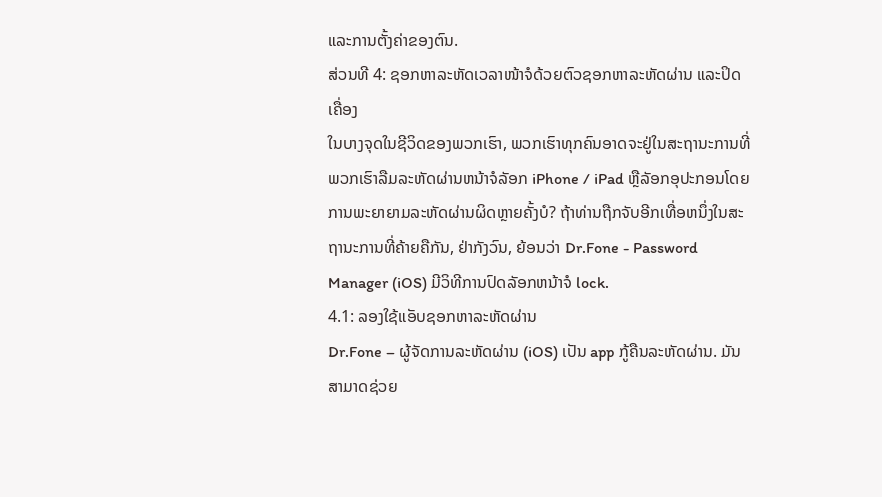ແລະການຕັ້ງຄ່າຂອງຕົນ.
ສ່ວນທີ 4: ຊອກຫາລະຫັດເວລາໜ້າຈໍດ້ວຍຕົວຊອກຫາລະຫັດຜ່ານ ແລະປິດເຄື່ອງ
ໃນບາງຈຸດໃນຊີວິດຂອງພວກເຮົາ, ພວກເຮົາທຸກຄົນອາດຈະຢູ່ໃນສະຖານະການທີ່ພວກເຮົາລືມລະຫັດຜ່ານຫນ້າຈໍລັອກ iPhone / iPad ຫຼືລັອກອຸປະກອນໂດຍການພະຍາຍາມລະຫັດຜ່ານຜິດຫຼາຍຄັ້ງບໍ? ຖ້າທ່ານຖືກຈັບອີກເທື່ອຫນຶ່ງໃນສະຖານະການທີ່ຄ້າຍຄືກັນ, ຢ່າກັງວົນ, ຍ້ອນວ່າ Dr.Fone - Password Manager (iOS) ມີວິທີການປົດລັອກຫນ້າຈໍ lock.
4.1: ລອງໃຊ້ແອັບຊອກຫາລະຫັດຜ່ານ
Dr.Fone – ຜູ້ຈັດການລະຫັດຜ່ານ (iOS) ເປັນ app ກູ້ຄືນລະຫັດຜ່ານ. ມັນສາມາດຊ່ວຍ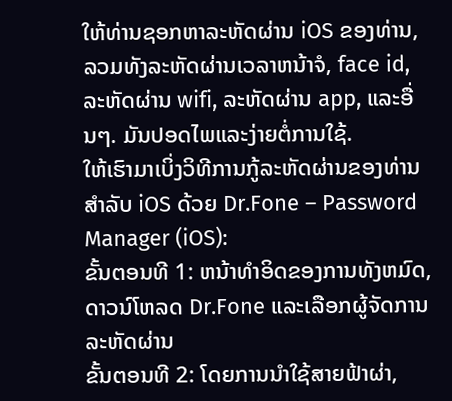ໃຫ້ທ່ານຊອກຫາລະຫັດຜ່ານ iOS ຂອງທ່ານ, ລວມທັງລະຫັດຜ່ານເວລາຫນ້າຈໍ, face id, ລະຫັດຜ່ານ wifi, ລະຫັດຜ່ານ app, ແລະອື່ນໆ. ມັນປອດໄພແລະງ່າຍຕໍ່ການໃຊ້.
ໃຫ້ເຮົາມາເບິ່ງວິທີການກູ້ລະຫັດຜ່ານຂອງທ່ານສຳລັບ iOS ດ້ວຍ Dr.Fone – Password Manager (iOS):
ຂັ້ນຕອນທີ 1: ຫນ້າທໍາອິດຂອງການທັງຫມົດ, ດາວນ໌ໂຫລດ Dr.Fone ແລະເລືອກຜູ້ຈັດການລະຫັດຜ່ານ
ຂັ້ນຕອນທີ 2: ໂດຍການນໍາໃຊ້ສາຍຟ້າຜ່າ,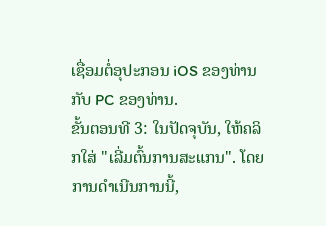ເຊື່ອມຕໍ່ອຸປະກອນ iOS ຂອງທ່ານກັບ PC ຂອງທ່ານ.
ຂັ້ນຕອນທີ 3: ໃນປັດຈຸບັນ, ໃຫ້ຄລິກໃສ່ "ເລີ່ມຕົ້ນການສະແກນ". ໂດຍການດໍາເນີນການນີ້,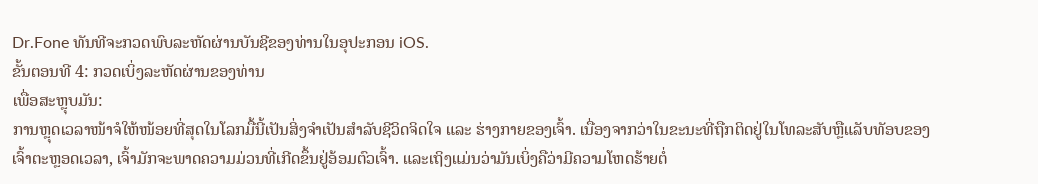Dr.Fone ທັນທີຈະກວດພົບລະຫັດຜ່ານບັນຊີຂອງທ່ານໃນອຸປະກອນ iOS.
ຂັ້ນຕອນທີ 4: ກວດເບິ່ງລະຫັດຜ່ານຂອງທ່ານ
ເພື່ອສະຫຼຸບມັນ:
ການຫຼຸດເວລາໜ້າຈໍໃຫ້ໜ້ອຍທີ່ສຸດໃນໂລກມື້ນີ້ເປັນສິ່ງຈຳເປັນສຳລັບຊີວິດຈິດໃຈ ແລະ ຮ່າງກາຍຂອງເຈົ້າ. ເນື່ອງຈາກວ່າໃນຂະນະທີ່ຖືກຕິດຢູ່ໃນໂທລະສັບຫຼືແລັບທັອບຂອງເຈົ້າຕະຫຼອດເວລາ, ເຈົ້າມັກຈະພາດຄວາມມ່ວນທີ່ເກີດຂຶ້ນຢູ່ອ້ອມຕົວເຈົ້າ. ແລະເຖິງແມ່ນວ່າມັນເບິ່ງຄືວ່າມີຄວາມໂຫດຮ້າຍຕໍ່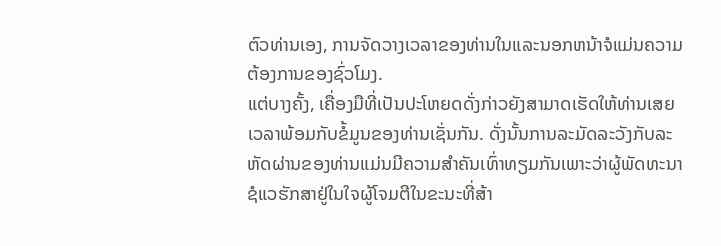ຕົວທ່ານເອງ, ການຈັດວາງເວລາຂອງທ່ານໃນແລະນອກຫນ້າຈໍແມ່ນຄວາມຕ້ອງການຂອງຊົ່ວໂມງ.
ແຕ່ບາງຄັ້ງ, ເຄື່ອງມືທີ່ເປັນປະໂຫຍດດັ່ງກ່າວຍັງສາມາດເຮັດໃຫ້ທ່ານເສຍເວລາພ້ອມກັບຂໍ້ມູນຂອງທ່ານເຊັ່ນກັນ. ດັ່ງນັ້ນການລະມັດລະວັງກັບລະຫັດຜ່ານຂອງທ່ານແມ່ນມີຄວາມສໍາຄັນເທົ່າທຽມກັນເພາະວ່າຜູ້ພັດທະນາຊໍແວຮັກສາຢູ່ໃນໃຈຜູ້ໂຈມຕີໃນຂະນະທີ່ສ້າ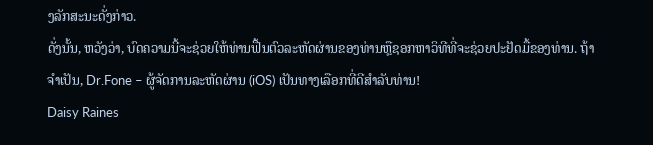ງລັກສະນະດັ່ງກ່າວ.
ດັ່ງນັ້ນ, ຫວັງວ່າ, ບົດຄວາມນີ້ຈະຊ່ວຍໃຫ້ທ່ານຟື້ນຕົວລະຫັດຜ່ານຂອງທ່ານຫຼືຊອກຫາວິທີທີ່ຈະຊ່ວຍປະຢັດມື້ຂອງທ່ານ. ຖ້າຈໍາເປັນ, Dr.Fone – ຜູ້ຈັດການລະຫັດຜ່ານ (iOS) ເປັນທາງເລືອກທີ່ດີສໍາລັບທ່ານ!
Daisy Raines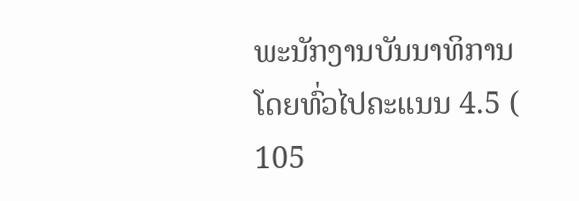ພະນັກງານບັນນາທິການ
ໂດຍທົ່ວໄປຄະແນນ 4.5 ( 105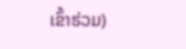ເຂົ້າຮ່ວມ)